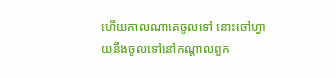ហើយកាលណាគេចូលទៅ នោះចៅហ្វាយនឹងចូលទៅនៅកណ្តាលពួក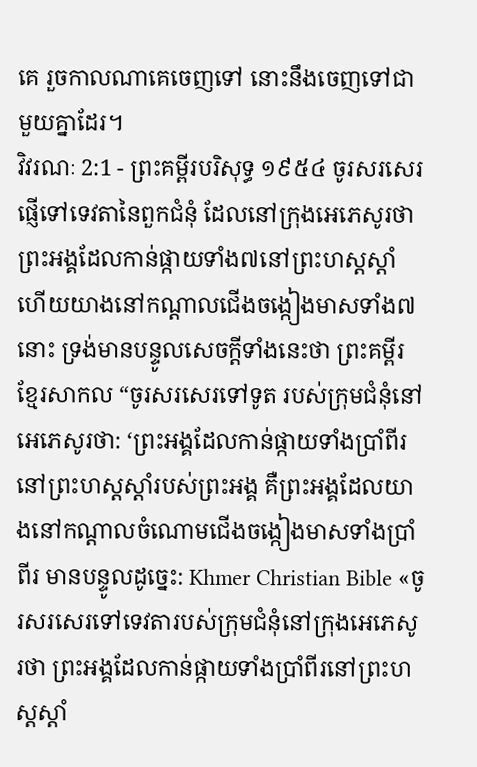គេ រួចកាលណាគេចេញទៅ នោះនឹងចេញទៅជាមួយគ្នាដែរ។
វិវរណៈ 2:1 - ព្រះគម្ពីរបរិសុទ្ធ ១៩៥៤ ចូរសរសេរផ្ញើទៅទេវតានៃពួកជំនុំ ដែលនៅក្រុងអេភេសូរថា ព្រះអង្គដែលកាន់ផ្កាយទាំង៧នៅព្រះហស្តស្តាំ ហើយយាងនៅកណ្តាលជើងចង្កៀងមាសទាំង៧នោះ ទ្រង់មានបន្ទូលសេចក្ដីទាំងនេះថា ព្រះគម្ពីរខ្មែរសាកល “ចូរសរសេរទៅទូត របស់ក្រុមជំនុំនៅអេភេសូរថា: ‘ព្រះអង្គដែលកាន់ផ្កាយទាំងប្រាំពីរនៅព្រះហស្តស្ដាំរបស់ព្រះអង្គ គឺព្រះអង្គដែលយាងនៅកណ្ដាលចំណោមជើងចង្កៀងមាសទាំងប្រាំពីរ មានបន្ទូលដូច្នេះ: Khmer Christian Bible «ចូរសរសេរទៅទេវតារបស់ក្រុមជំនុំនៅក្រុងអេភេសូរថា ព្រះអង្គដែលកាន់ផ្កាយទាំងប្រាំពីរនៅព្រះហស្ដស្ដាំ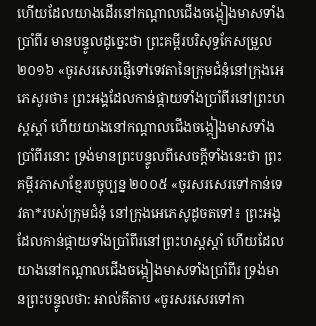ហើយដែលយាងដើរនៅកណ្ដាលជើងចង្កៀងមាសទាំងប្រាំពីរ មានបន្ទូលដូច្នេះថា ព្រះគម្ពីរបរិសុទ្ធកែសម្រួល ២០១៦ «ចូរសរសេរផ្ញើទៅទេវតានៃក្រុមជំនុំនៅក្រុងអេភេសូរថា៖ ព្រះអង្គដែលកាន់ផ្កាយទាំងប្រាំពីរនៅព្រះហស្តស្តាំ ហើយយាងនៅកណ្ដាលជើងចង្កៀងមាសទាំងប្រាំពីរនោះ ទ្រង់មានព្រះបន្ទូលពីសេចក្តីទាំងនេះថា ព្រះគម្ពីរភាសាខ្មែរបច្ចុប្បន្ន ២០០៥ «ចូរសរសេរទៅកាន់ទេវតា*របស់ក្រុមជំនុំ នៅក្រុងអេភេសូដូចតទៅ៖ ព្រះអង្គដែលកាន់ផ្កាយទាំងប្រាំពីរនៅព្រះហស្ដស្ដាំ ហើយដែលយាងនៅកណ្ដាលជើងចង្កៀងមាសទាំងប្រាំពីរ ទ្រង់មានព្រះបន្ទូលថា: អាល់គីតាប «ចូរសរសេរទៅកា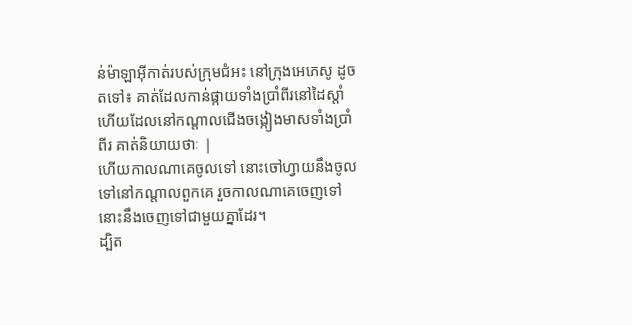ន់ម៉ាឡាអ៊ីកាត់របស់ក្រុមជំអះ នៅក្រុងអេភេសូ ដូចតទៅ៖ គាត់ដែលកាន់ផ្កាយទាំងប្រាំពីរនៅដៃស្ដាំ ហើយដែលនៅកណ្ដាលជើងចង្កៀងមាសទាំងប្រាំពីរ គាត់និយាយថាៈ |
ហើយកាលណាគេចូលទៅ នោះចៅហ្វាយនឹងចូលទៅនៅកណ្តាលពួកគេ រួចកាលណាគេចេញទៅ នោះនឹងចេញទៅជាមួយគ្នាដែរ។
ដ្បិត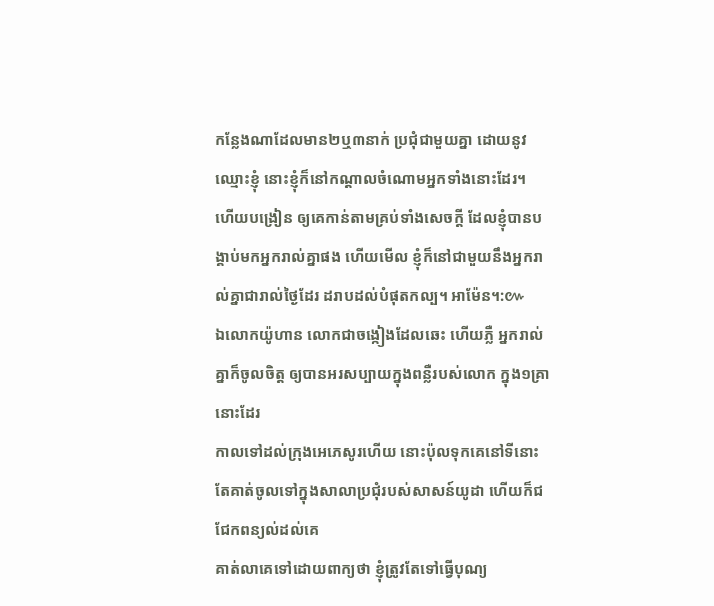កន្លែងណាដែលមាន២ឬ៣នាក់ ប្រជុំជាមួយគ្នា ដោយនូវឈ្មោះខ្ញុំ នោះខ្ញុំក៏នៅកណ្តាលចំណោមអ្នកទាំងនោះដែរ។
ហើយបង្រៀន ឲ្យគេកាន់តាមគ្រប់ទាំងសេចក្ដី ដែលខ្ញុំបានបង្គាប់មកអ្នករាល់គ្នាផង ហើយមើល ខ្ញុំក៏នៅជាមួយនឹងអ្នករាល់គ្នាជារាល់ថ្ងៃដែរ ដរាបដល់បំផុតកល្ប។ អាម៉ែន។:៚
ឯលោកយ៉ូហាន លោកជាចង្កៀងដែលឆេះ ហើយភ្លឺ អ្នករាល់គ្នាក៏ចូលចិត្ត ឲ្យបានអរសប្បាយក្នុងពន្លឺរបស់លោក ក្នុង១គ្រានោះដែរ
កាលទៅដល់ក្រុងអេភេសូរហើយ នោះប៉ុលទុកគេនៅទីនោះ តែគាត់ចូលទៅក្នុងសាលាប្រជុំរបស់សាសន៍យូដា ហើយក៏ជជែកពន្យល់ដល់គេ
គាត់លាគេទៅដោយពាក្យថា ខ្ញុំត្រូវតែទៅធ្វើបុណ្យ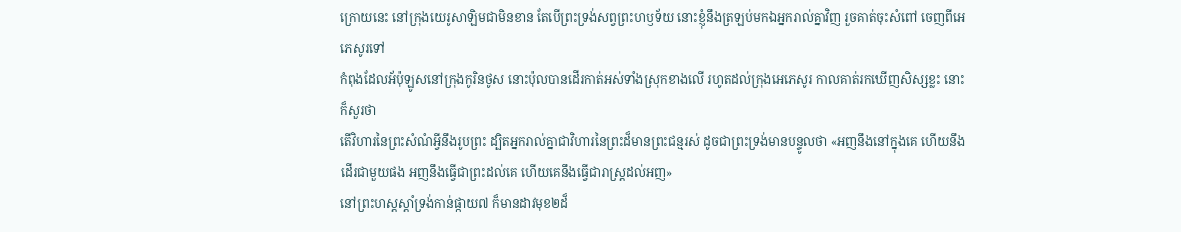ក្រោយនេះ នៅក្រុងយេរូសាឡិមជាមិនខាន តែបើព្រះទ្រង់សព្វព្រះហឫទ័យ នោះខ្ញុំនឹងត្រឡប់មកឯអ្នករាល់គ្នាវិញ រួចគាត់ចុះសំពៅ ចេញពីអេភេសូរទៅ
កំពុងដែលអ័ប៉ុឡូសនៅក្រុងកូរិនថូស នោះប៉ុលបានដើរកាត់អស់ទាំងស្រុកខាងលើ រហូតដល់ក្រុងអេភេសូរ កាលគាត់រកឃើញសិស្សខ្លះ នោះក៏សួរថា
តើវិហារនៃព្រះសំណំអ្វីនឹងរូបព្រះ ដ្បិតអ្នករាល់គ្នាជាវិហារនៃព្រះដ៏មានព្រះជន្មរស់ ដូចជាព្រះទ្រង់មានបន្ទូលថា «អញនឹងនៅក្នុងគេ ហើយនឹងដើរជាមួយផង អញនឹងធ្វើជាព្រះដល់គេ ហើយគេនឹងធ្វើជារាស្ត្រដល់អញ»
នៅព្រះហស្តស្តាំទ្រង់កាន់ផ្កាយ៧ ក៏មានដាវមុខ២ដ៏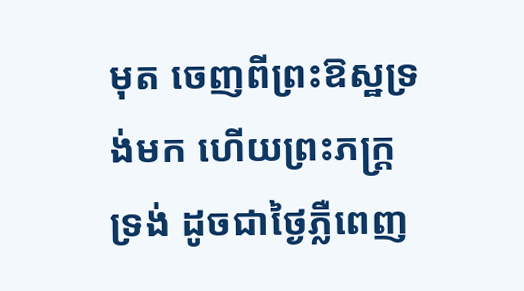មុត ចេញពីព្រះឱស្ឋទ្រង់មក ហើយព្រះភក្ត្រទ្រង់ ដូចជាថ្ងៃភ្លឺពេញ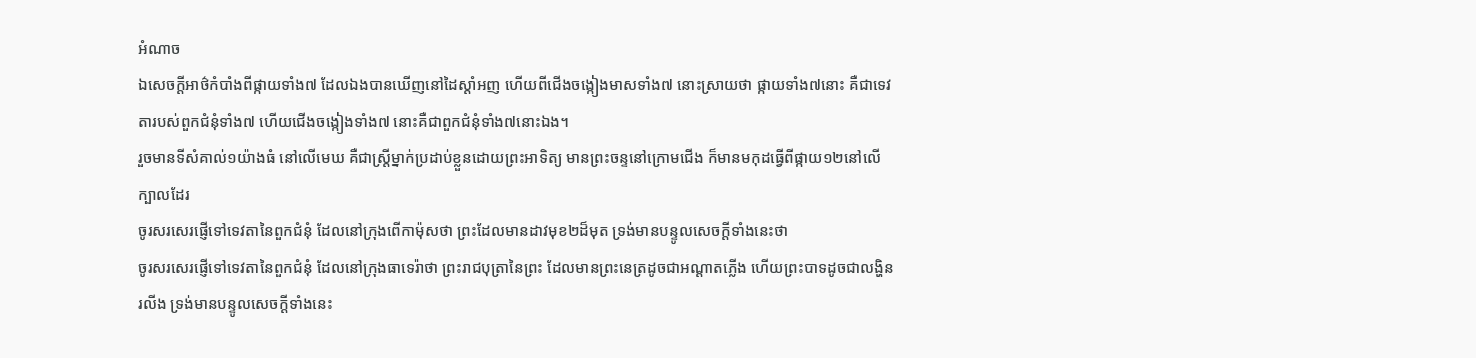អំណាច
ឯសេចក្ដីអាថ៌កំបាំងពីផ្កាយទាំង៧ ដែលឯងបានឃើញនៅដៃស្តាំអញ ហើយពីជើងចង្កៀងមាសទាំង៧ នោះស្រាយថា ផ្កាយទាំង៧នោះ គឺជាទេវតារបស់ពួកជំនុំទាំង៧ ហើយជើងចង្កៀងទាំង៧ នោះគឺជាពួកជំនុំទាំង៧នោះឯង។
រួចមានទីសំគាល់១យ៉ាងធំ នៅលើមេឃ គឺជាស្ត្រីម្នាក់ប្រដាប់ខ្លួនដោយព្រះអាទិត្យ មានព្រះចន្ទនៅក្រោមជើង ក៏មានមកុដធ្វើពីផ្កាយ១២នៅលើក្បាលដែរ
ចូរសរសេរផ្ញើទៅទេវតានៃពួកជំនុំ ដែលនៅក្រុងពើកាម៉ុសថា ព្រះដែលមានដាវមុខ២ដ៏មុត ទ្រង់មានបន្ទូលសេចក្ដីទាំងនេះថា
ចូរសរសេរផ្ញើទៅទេវតានៃពួកជំនុំ ដែលនៅក្រុងធាទេរ៉ាថា ព្រះរាជបុត្រានៃព្រះ ដែលមានព្រះនេត្រដូចជាអណ្តាតភ្លើង ហើយព្រះបាទដូចជាលង្ហិនរលីង ទ្រង់មានបន្ទូលសេចក្ដីទាំងនេះ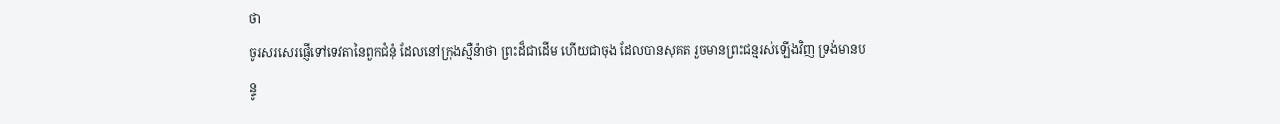ថា
ចូរសរសេរផ្ញើទៅទេវតានៃពួកជំនុំ ដែលនៅក្រុងស្មឺន៉ាថា ព្រះដ៏ជាដើម ហើយជាចុង ដែលបានសុគត រួចមានព្រះជន្មរស់ឡើងវិញ ទ្រង់មានបន្ទូ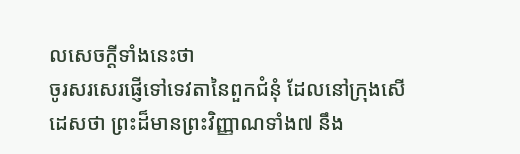លសេចក្ដីទាំងនេះថា
ចូរសរសេរផ្ញើទៅទេវតានៃពួកជំនុំ ដែលនៅក្រុងសើដេសថា ព្រះដ៏មានព្រះវិញ្ញាណទាំង៧ នឹង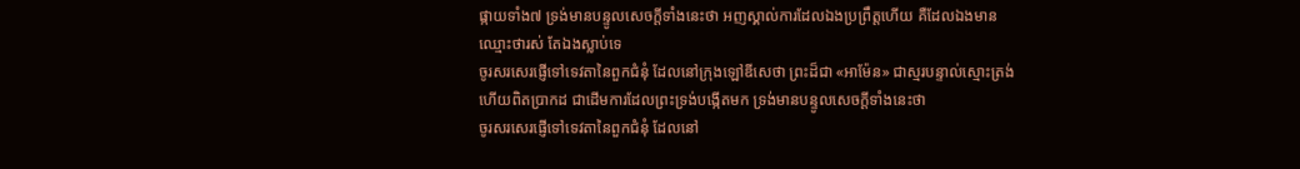ផ្កាយទាំង៧ ទ្រង់មានបន្ទូលសេចក្ដីទាំងនេះថា អញស្គាល់ការដែលឯងប្រព្រឹត្តហើយ គឺដែលឯងមានឈ្មោះថារស់ តែឯងស្លាប់ទេ
ចូរសរសេរផ្ញើទៅទេវតានៃពួកជំនុំ ដែលនៅក្រុងឡៅឌីសេថា ព្រះដ៏ជា «អាម៉ែន» ជាស្មរបន្ទាល់ស្មោះត្រង់ ហើយពិតប្រាកដ ជាដើមការដែលព្រះទ្រង់បង្កើតមក ទ្រង់មានបន្ទូលសេចក្ដីទាំងនេះថា
ចូរសរសេរផ្ញើទៅទេវតានៃពួកជំនុំ ដែលនៅ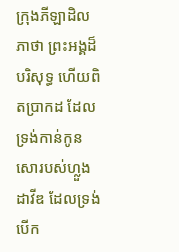ក្រុងភីឡាដិលភាថា ព្រះអង្គដ៏បរិសុទ្ធ ហើយពិតប្រាកដ ដែលទ្រង់កាន់កូនសោរបស់ហ្លួងដាវីឌ ដែលទ្រង់បើក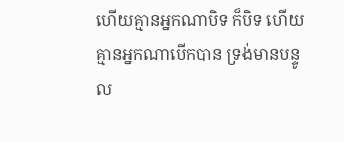ហើយគ្មានអ្នកណាបិទ ក៏បិទ ហើយគ្មានអ្នកណាបើកបាន ទ្រង់មានបន្ទូល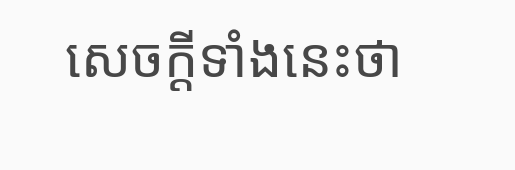សេចក្ដីទាំងនេះថា